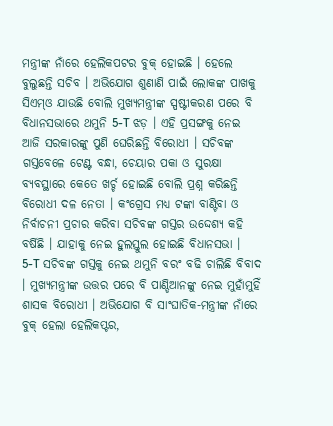ମନ୍ତ୍ରୀଙ୍କ ନାଁରେ ହେଲିକପଟର ବୁକ୍ ହୋଇଛି । ହେଲେ ବୁଲୁଛନ୍ତି ସଚିବ । ଅଭିଯୋଗ ଶୁଣାଣି ପାଇଁ ଲୋକଙ୍କ ପାଖକୁ ସିଏମ୍ଓ ଯାଉଛି ବୋଲି ମୁଖ୍ୟମନ୍ତ୍ରୀଙ୍କ ସ୍ପଷ୍ଟୀକରଣ ପରେ ବି ବିଧାନସଭାରେ ଥମୁନି 5-T ଝଡ଼ । ଏହି ପ୍ରସଙ୍ଗକୁ ନେଇ ଆଜି ସରକାରଙ୍କୁ ପୁଣି ଘେରିଛନ୍ତି ବିରୋଧୀ । ସଚିବଙ୍କ ଗସ୍ତବେଳେ ଟେଣ୍ଟ ବନ୍ଧା, ଚେୟାର ପକା ଓ ସୁରକ୍ଷା ବ୍ୟବସ୍ଥାରେ କେତେ ଖର୍ଚ୍ଚ ହୋଇଛି ବୋଲି ପ୍ରଶ୍ନ କରିଛନ୍ତି ବିରୋଧୀ ଦଳ ନେତା । କଂଗ୍ରେସ ମଧ୍ୟ ଟଙ୍କା ବାଣ୍ଟିବା ଓ ନିର୍ବାଚନୀ ପ୍ରଚାର କରିବା ସଚିବଙ୍କ ଗସ୍ତର ଉଦ୍ଦେଶ୍ୟ କହି ବର୍ଷିଛି । ଯାହାକୁ ନେଇ ହୁଲସ୍ତୁଲ ହୋଇଛି ବିଧାନସଭା ।
5-T ସଚିବଙ୍କ ଗସ୍ତକୁ ନେଇ ଥମୁନି ବରଂ ବଢି ଚାଲିଛି ବିବାଦ । ମୁଖ୍ୟମନ୍ତ୍ରୀଙ୍କ ଉତ୍ତର ପରେ ବି ପାଣ୍ଡିଆନଙ୍କୁ ନେଇ ମୁହାଁମୁହିଁ ଶାସକ ବିରୋଧୀ । ଅଭିଯୋଗ ବି ସାଂଘାତିକ-ମନ୍ତ୍ରୀଙ୍କ ନାଁରେ ବୁକ୍ ହେଲା ହେଲିକପ୍ଟର,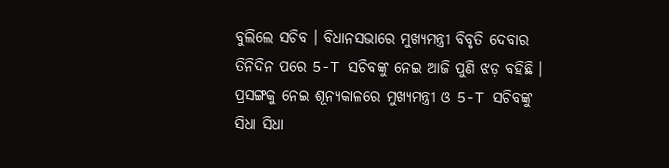ବୁଲିଲେ ସଚିବ । ବିଧାନସଭାରେ ମୁଖ୍ୟମନ୍ତ୍ରୀ ବିବୃତି ଦେବାର ତିନିଦିନ ପରେ 5-T ସଚିବଙ୍କୁ ନେଇ ଆଜି ପୁଣି ଝଡ଼ ବହିଛି ।
ପ୍ରସଙ୍ଗକୁ ନେଇ ଶୂନ୍ୟକାଳରେ ମୁଖ୍ୟମନ୍ତ୍ରୀ ଓ 5-T ସଚିବଙ୍କୁ ସିଧା ସିଧା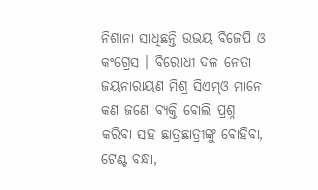ନିଶାନା ସାଧିଛନ୍ତି ଉଭୟ ବିଜେପି ଓ କଂଗ୍ରେସ । ବିରୋଧୀ ଦଳ ନେତା ଜୟନାରାୟଣ ମିଶ୍ର ସିଏମ୍ଓ ମାନେ କଣ ଜଣେ ବ୍ୟକ୍ତି ବୋଲି ପ୍ରଶ୍ନ କରିବା ସହ ଛାତ୍ରଛାତ୍ରୀଙ୍କୁ ବୋହିବା, ଟେଣ୍ଟ ବନ୍ଧା,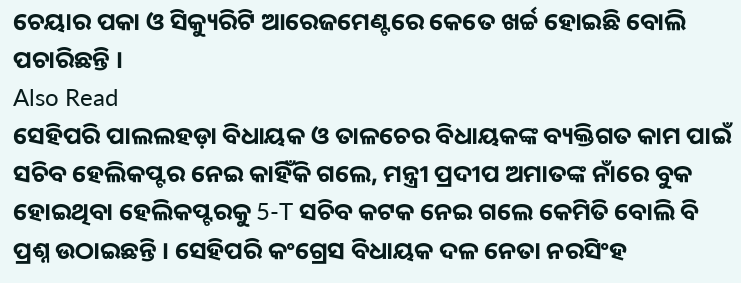ଚେୟାର ପକା ଓ ସିକ୍ୟୁରିଟି ଆରେଜମେଣ୍ଟରେ କେତେ ଖର୍ଚ୍ଚ ହୋଇଛି ବୋଲି ପଚାରିଛନ୍ତି ।
Also Read
ସେହିପରି ପାଲଲହଡ଼ା ବିଧାୟକ ଓ ତାଳଚେର ବିଧାୟକଙ୍କ ବ୍ୟକ୍ତିଗତ କାମ ପାଇଁ ସଚିବ ହେଲିକପ୍ଟର ନେଇ କାହିଁକି ଗଲେ, ମନ୍ତ୍ରୀ ପ୍ରଦୀପ ଅମାତଙ୍କ ନାଁରେ ବୁକ ହୋଇଥିବା ହେଲିକପ୍ଟରକୁ 5-T ସଚିବ କଟକ ନେଇ ଗଲେ କେମିତି ବୋଲି ବି ପ୍ରଶ୍ନ ଉଠାଇଛନ୍ତି । ସେହିପରି କଂଗ୍ରେସ ବିଧାୟକ ଦଳ ନେତା ନରସିଂହ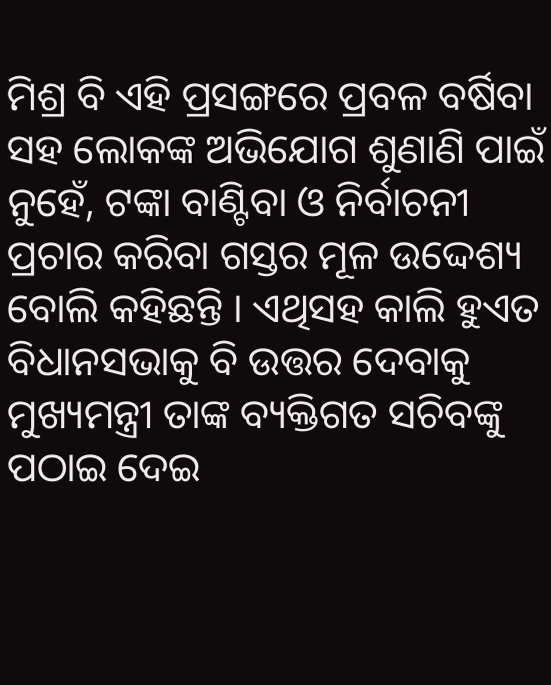ମିଶ୍ର ବି ଏହି ପ୍ରସଙ୍ଗରେ ପ୍ରବଳ ବର୍ଷିବା ସହ ଲୋକଙ୍କ ଅଭିଯୋଗ ଶୁଣାଣି ପାଇଁ ନୁହେଁ, ଟଙ୍କା ବାଣ୍ଟିବା ଓ ନିର୍ବାଚନୀ ପ୍ରଚାର କରିବା ଗସ୍ତର ମୂଳ ଉଦ୍ଦେଶ୍ୟ ବୋଲି କହିଛନ୍ତି । ଏଥିସହ କାଲି ହୁଏତ ବିଧାନସଭାକୁ ବି ଉତ୍ତର ଦେବାକୁ ମୁଖ୍ୟମନ୍ତ୍ରୀ ତାଙ୍କ ବ୍ୟକ୍ତିଗତ ସଚିବଙ୍କୁ ପଠାଇ ଦେଇ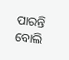ପାରନ୍ତି ବୋଲି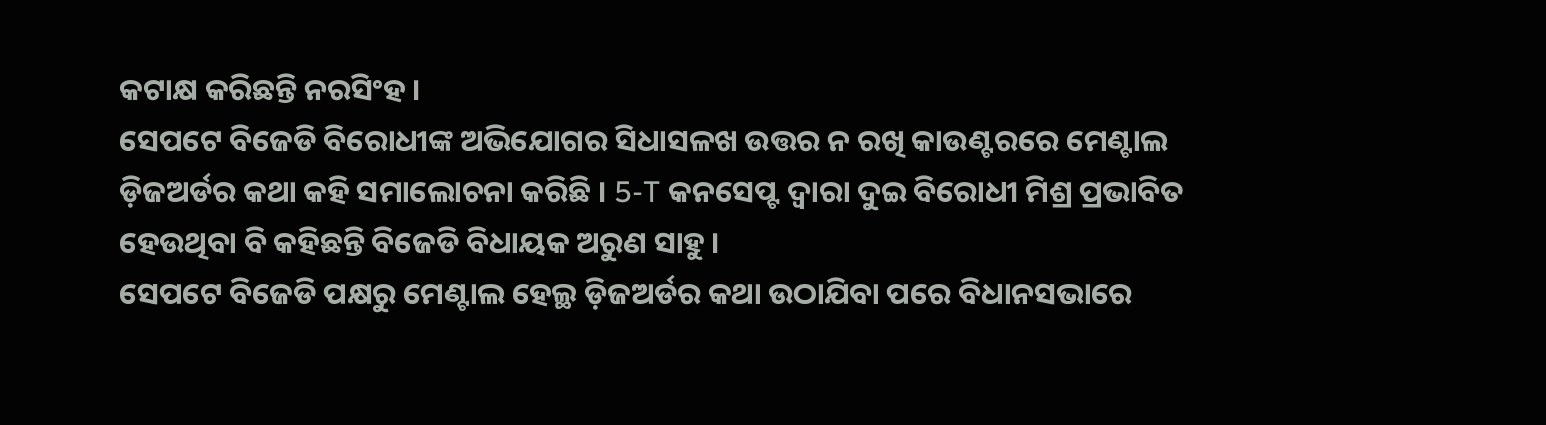କଟାକ୍ଷ କରିଛନ୍ତି ନରସିଂହ ।
ସେପଟେ ବିଜେଡି ବିରୋଧୀଙ୍କ ଅଭିଯୋଗର ସିଧାସଳଖ ଉତ୍ତର ନ ରଖି କାଉଣ୍ଟରରେ ମେଣ୍ଟାଲ ଡ଼ିଜଅର୍ଡର କଥା କହି ସମାଲୋଚନା କରିଛି । 5-T କନସେପ୍ଟ ଦ୍ୱାରା ଦୁଇ ବିରୋଧୀ ମିଶ୍ର ପ୍ରଭାବିତ ହେଉଥିବା ବି କହିଛନ୍ତି ବିଜେଡି ବିଧାୟକ ଅରୁଣ ସାହୁ ।
ସେପଟେ ବିଜେଡି ପକ୍ଷରୁ ମେଣ୍ଟାଲ ହେଲ୍ଥ ଡ଼ିଜଅର୍ଡର କଥା ଉଠାଯିବା ପରେ ବିଧାନସଭାରେ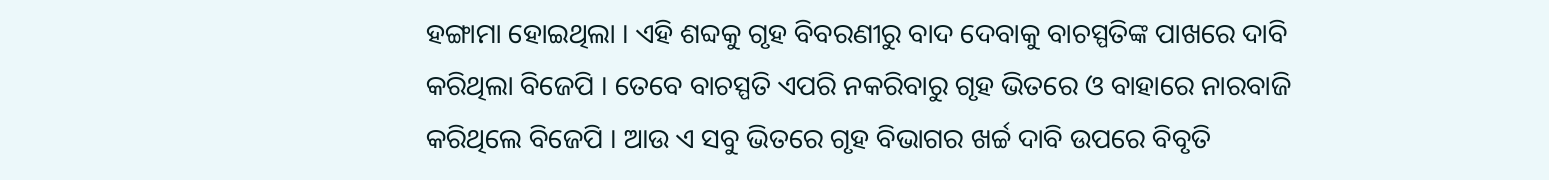ହଙ୍ଗାମା ହୋଇଥିଲା । ଏହି ଶବ୍ଦକୁ ଗୃହ ବିବରଣୀରୁ ବାଦ ଦେବାକୁ ବାଚସ୍ପତିଙ୍କ ପାଖରେ ଦାବି କରିଥିଲା ବିଜେପି । ତେବେ ବାଚସ୍ପତି ଏପରି ନକରିବାରୁ ଗୃହ ଭିତରେ ଓ ବାହାରେ ନାରବାଜି କରିଥିଲେ ବିଜେପି । ଆଉ ଏ ସବୁ ଭିତରେ ଗୃହ ବିଭାଗର ଖର୍ଚ୍ଚ ଦାବି ଉପରେ ବିବୃତି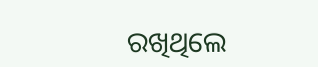ରଖିଥିଲେ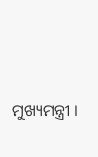ମୁଖ୍ୟମନ୍ତ୍ରୀ ।